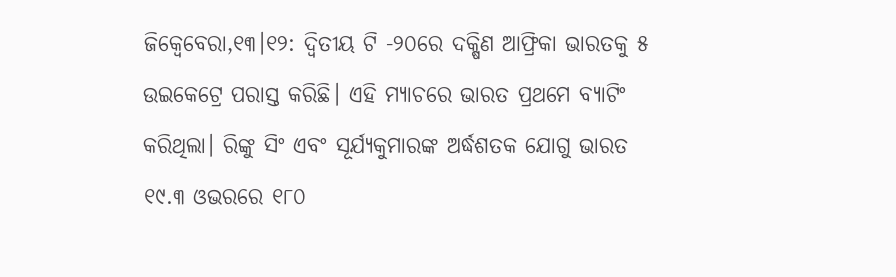ଜିକ୍ୱେବେରା,୧୩।୧୨: ଦ୍ୱିତୀୟ ଟି -୨୦ରେ ଦକ୍ଷିଣ ଆଫ୍ରିକା ଭାରତକୁ ୫ ଉଇକେଟ୍ରେ ପରାସ୍ତ କରିଛି। ଏହି ମ୍ୟାଚରେ ଭାରତ ପ୍ରଥମେ ବ୍ୟାଟିଂ କରିଥିଲା। ରିଙ୍କୁ ସିଂ ଏବଂ ସୂର୍ଯ୍ୟକୁମାରଙ୍କ ଅର୍ଦ୍ଧଶତକ ଯୋଗୁ ଭାରତ ୧୯.୩ ଓଭରରେ ୧୮୦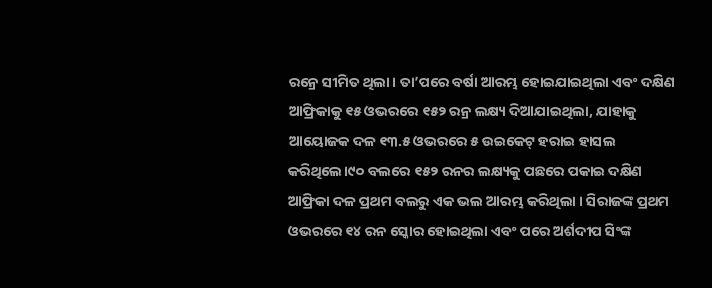ରନ୍ରେ ସୀମିତ ଥିଲା। ତା’ପରେ ବର୍ଷା ଆରମ୍ଭ ହୋଇଯାଇଥିଲା ଏବଂ ଦକ୍ଷିଣ ଆଫ୍ରିକାକୁ ୧୫ ଓଭରରେ ୧୫୨ ରନ୍ର ଲକ୍ଷ୍ୟ ଦିଆଯାଇଥିଲା, ଯାହାକୁ ଆୟୋଜକ ଦଳ ୧୩.୫ ଓଭରରେ ୫ ଉଇକେଟ୍ ହରାଇ ହାସଲ କରିଥିଲେ।୯୦ ବଲରେ ୧୫୨ ରନର ଲକ୍ଷ୍ୟକୁ ପଛରେ ପକାଇ ଦକ୍ଷିଣ ଆଫ୍ରିକା ଦଳ ପ୍ରଥମ ବଲରୁ ଏକ ଭଲ ଆରମ୍ଭ କରିଥିଲା । ସିରାଜଙ୍କ ପ୍ରଥମ ଓଭରରେ ୧୪ ରନ ସ୍କୋର ହୋଇଥିଲା ଏବଂ ପରେ ଅର୍ଶଦୀପ ସିଂଙ୍କ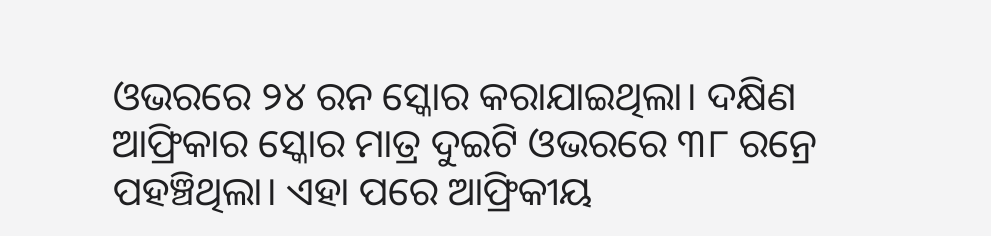ଓଭରରେ ୨୪ ରନ ସ୍କୋର କରାଯାଇଥିଲା। ଦକ୍ଷିଣ ଆଫ୍ରିକାର ସ୍କୋର ମାତ୍ର ଦୁଇଟି ଓଭରରେ ୩୮ ରନ୍ରେ ପହଞ୍ଚିଥିଲା। ଏହା ପରେ ଆଫ୍ରିକୀୟ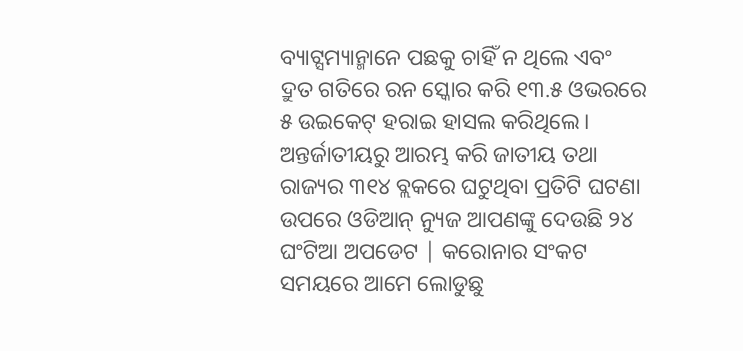ବ୍ୟାଟ୍ସମ୍ୟାନ୍ମାନେ ପଛକୁ ଚାହିଁ ନ ଥିଲେ ଏବଂ ଦ୍ରୁତ ଗତିରେ ରନ ସ୍କୋର କରି ୧୩.୫ ଓଭରରେ ୫ ଉଇକେଟ୍ ହରାଇ ହାସଲ କରିଥିଲେ।
ଅନ୍ତର୍ଜାତୀୟରୁ ଆରମ୍ଭ କରି ଜାତୀୟ ତଥା ରାଜ୍ୟର ୩୧୪ ବ୍ଲକରେ ଘଟୁଥିବା ପ୍ରତିଟି ଘଟଣା ଉପରେ ଓଡିଆନ୍ ନ୍ୟୁଜ ଆପଣଙ୍କୁ ଦେଉଛି ୨୪ ଘଂଟିଆ ଅପଡେଟ | କରୋନାର ସଂକଟ ସମୟରେ ଆମେ ଲୋଡୁଛୁ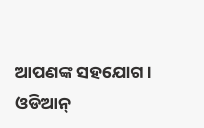ଆପଣଙ୍କ ସହଯୋଗ । ଓଡିଆନ୍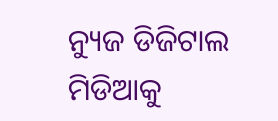ନ୍ୟୁଜ ଡିଜିଟାଲ ମିଡିଆକୁ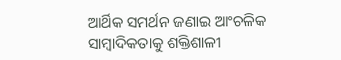ଆର୍ଥିକ ସମର୍ଥନ ଜଣାଇ ଆଂଚଳିକ ସାମ୍ବାଦିକତାକୁ ଶକ୍ତିଶାଳୀ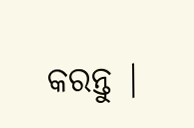କରନ୍ତୁ |